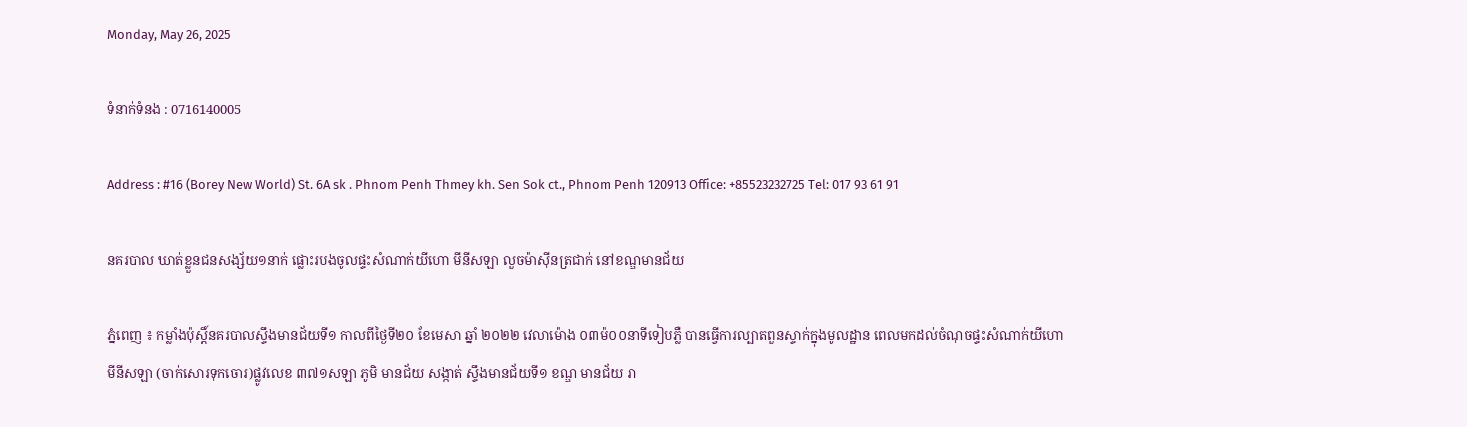Monday, May 26, 2025

ទំនាក់ទំនង : 0716140005

Address : #16 (Borey New World) St. 6A sk . Phnom Penh Thmey kh. Sen Sok ct., Phnom Penh 120913 Office: +85523232725 Tel: 017 93 61 91

នគរបាល ឃាត់ខ្លួនជនសង្ស័យ១នាក់ ផ្លោះរបងចូលផ្ទះសំណាក់យីហោ មីនីសឡា លួចម៉ាស៊ីនត្រជាក់ នៅខណ្ឌមានជ័យ

ភ្នំពេញ ៖ កម្លាំងប៉ុស្តិ៍នគរបាលស្ទឹងមានជ័យទី១ កាលពីថ្ងៃទី២០ ខែមេសា ឆ្នាំ ២០២២ វេលាម៉ោង ០៣ម៉០០នាទីទៀបភ្លឺ បានធ្វើការល្បាតពួនស្ទាក់ក្នុងមូលដ្ឋាន ពេលមកដល់ចំណុចផ្ទះសំណាក់យីហោ មីនីសឡា (ចាក់សោរទុកចោរ)ផ្លូវលេខ ៣៧១សឡា ភូមិ មានជ័យ សង្កាត់ ស្ទឹងមានជ័យទី១ ខណ្ឌ មានជ័យ រា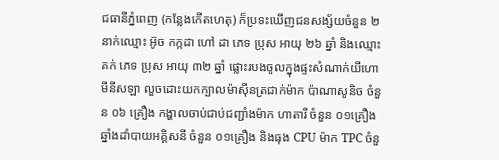ជធានីភ្នំពេញ (កន្លែងកើតហេតុ) ក៏ប្រទះឃើញជនសង្ស័យចំនួន ២ នាក់ឈ្មោះ អ៊ូច កក្កដា ហៅ ដា ភេទ ប្រុស អាយុ ២៦ ឆ្នាំ និងឈ្មោះ គក់ ភេទ ប្រុស អាយុ ៣២ ឆ្នាំ ផ្លោះរបងចូលក្នុងផ្ទះសំណាក់យីហោ មីនីសឡា លួចដោះយកក្បាលម៉ាស៊ីនត្រជាក់ម៉ាក ប៉ាណាសូនិច ចំនួន ០៦ គ្រឿង កង្ហាលចាប់ជាប់ជញ្ជាំងម៉ាក ហាតារី ចំនួន ០១គ្រឿង ឆ្នាំងដាំបាយអគ្គិសនី ចំនួន ០១គ្រឿង និងធុង CPU ម៉ាក TPC ចំនួ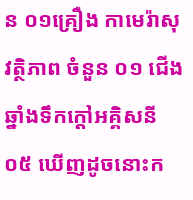ន ០១គ្រឿង កាមេរ៉ាសុវត្ថិភាព ចំនួន ០១ ជើងឆ្នាំងទឹកក្តៅអគ្គិសនី ០៥ ឃើញដូចនោះក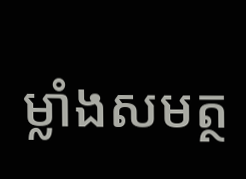ម្លាំងសមត្ថ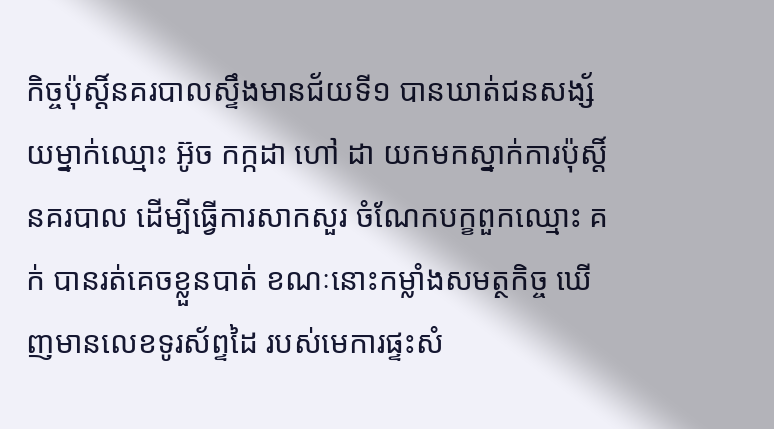កិច្ចប៉ុស្តិ៍នគរបាលស្ទឹងមានជ័យទី១ បានឃាត់ជនសង្ស័យម្នាក់ឈ្មោះ អ៊ូច កក្កដា ហៅ ដា យកមកស្នាក់ការប៉ុស្តិ៍នគរបាល ដើម្បីធ្វើការសាកសួរ ចំណែកបក្ខពួកឈ្មោះ គក់ បានរត់គេចខ្លួនបាត់ ខណៈនោះកម្លាំងសមត្ថកិច្ច ឃើញមានលេខទូរស័ព្ទដៃ របស់មេការផ្ទះសំ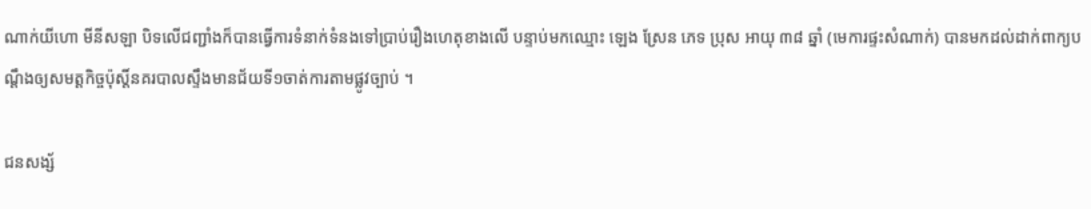ណាក់យីហោ មីនីសឡា បិទលើជញ្ជាំងក៏បានធ្វើការទំនាក់ទំនងទៅប្រាប់រឿងហេតុខាងលើ បន្ទាប់មកឈ្មោះ ឡេង ស្រែន ភេទ ប្រុស អាយុ ៣៨ ឆ្នាំ (មេការផ្ទះសំណាក់) បានមកដល់ដាក់ពាក្យបណ្តឹងឲ្យសមត្តកិច្ចប៉ុស្តិ៍នគរបាលស្ទឹងមានជ័យទី១ចាត់ការតាមផ្លូវច្បាប់ ។

ជនសង្ស័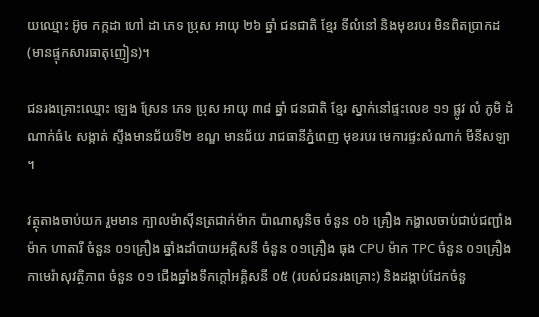យឈ្មោះ អ៊ូច កក្កដា ហៅ ដា ភេទ ប្រុស អាយុ ២៦ ឆ្នាំ ជនជាតិ ខ្មែរ ទីលំនៅ និងមុខរបរ មិនពិតប្រាកដ (មានផ្ទុកសារធាតុញៀន)។

ជនរងគ្រោះឈ្មោះ ឡេង ស្រែន ភេទ ប្រុស អាយុ ៣៨ ឆ្នាំ ជនជាតិ ខ្មែរ ស្នាក់នៅផ្ទះលេខ ១១ ផ្លូវ លំ ភូមិ ដំណាក់ធំ៤ សង្កាត់ ស្ទឹងមានជ័យទី២ ខណ្ឌ មានជ័យ រាជធានីភ្នំពេញ មុខរបរ មេការផ្ទះសំណាក់ មីនីសឡា ។

វត្ថុតាងចាប់យក រួមមាន ក្បាលម៉ាស៊ីនត្រជាក់ម៉ាក ប៉ាណាសូនិច ចំនួន ០៦ គ្រឿង កង្ហាលចាប់ជាប់ជញ្ជាំងម៉ាក ហាតារី ចំនួន ០១គ្រឿង ឆ្នាំងដាំបាយអគ្គិសនី ចំនួន ០១គ្រឿង ធុង CPU ម៉ាក TPC ចំនួន ០១គ្រឿង កាមេរ៉ាសុវត្ថិភាព ចំនួន ០១ ជើងឆ្នាំងទឹកក្តៅអគ្គិសនី ០៥ (របស់ជនរងគ្រោះ) និងដង្កាប់ដែកចំនួ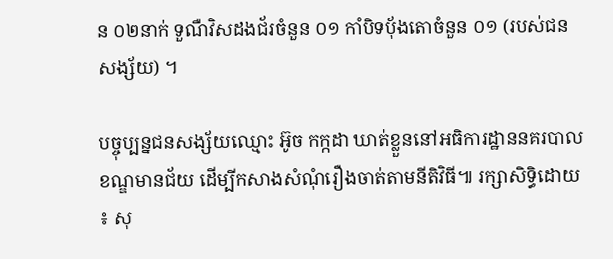ន ០២នាក់ ទួណឺវិសដងជ័រចំនួន ០១ កាំបិទបុ័ងតោចំនួន ០១ (របស់ជនសង្ស័យ) ។

បច្ចុប្បន្នជនសង្ស័យឈ្មោះ អ៊ូច កក្កដា ឃាត់ខ្លួននៅអធិការដ្ឋាននគរបាលខណ្ឌមានជ័យ ដើម្បីកសាងសំណុំរឿងចាត់តាមនីតិវិធី៕ រក្សាសិទ្ធិដោយ ៖ សុ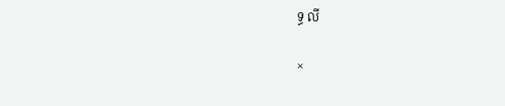ទ្ធ លី

×